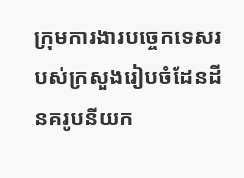ក្រុមការងារបច្ចេកទេសរបស់ក្រសួងរៀបចំដែនដីនគរូបនីយក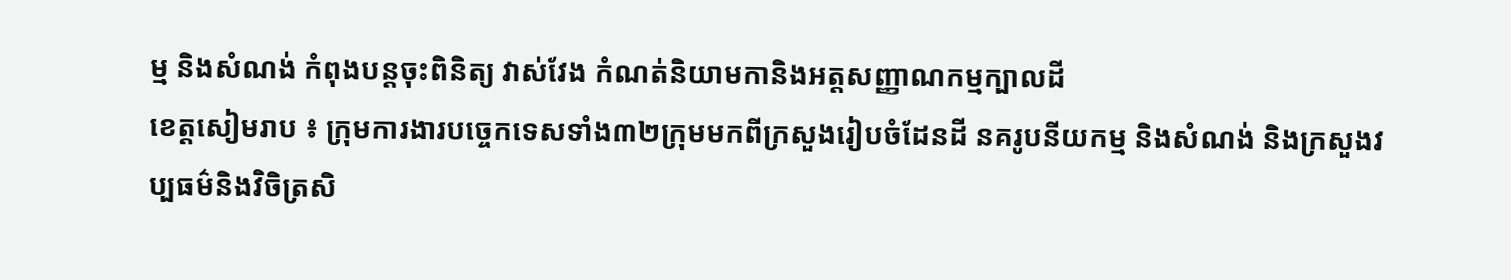ម្ម និងសំណង់ កំពុងបន្តចុះពិនិត្យ វាស់វែង កំណត់និយាមកានិងអត្តសញ្ញាណកម្មក្បាលដី
ខេត្តសៀមរាប ៖ ក្រុមការងារបច្ចេកទេសទាំង៣២ក្រុមមកពីក្រសួងរៀបចំដែនដី នគរូបនីយកម្ម និងសំណង់ និងក្រសួងវប្បធម៌និងវិចិត្រសិ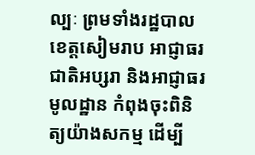ល្បៈ ព្រមទាំងរដ្ឋបាលខេត្តសៀមរាប អាជ្ញាធរជាតិអប្សរា និងអាជ្ញាធរមូលដ្ឋាន កំពុងចុះពិនិត្យយ៉ាងសកម្ម ដើម្បី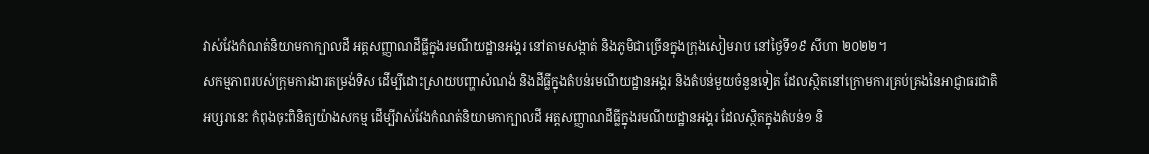វាស់វែងកំណត់និយាមកាក្បាលដី អត្តសញ្ញាណដីធ្លីក្នុងរមណីយដ្ឋានអង្គរ នៅតាមសង្កាត់ និងភូមិជាច្រើនក្នុងក្រុងសៀមរាប នៅថ្ងៃទី១៩ សីហា ២០២២។
សកម្មភាពរបស់ក្រុមការងារតម្រង់ទិស ដើម្បីដោះស្រាយបញ្ហាសំណង់ និងដីធ្លីក្នុងតំបន់រមណីយដ្ឋានអង្គរ និងតំបន់មួយចំនួនទៀត ដែលស្ថិតនៅក្រោមការគ្រប់គ្រងនៃអាជ្ញាធរជាតិអប្សរានេះ កំពុងចុះពិនិត្យយ៉ាងសកម្ម ដើម្បីវាស់វែងកំណត់និយាមកាក្បាលដី អត្តសញ្ញាណដីធ្លីក្នុងរមណីយដ្ឋានអង្គរ ដែលស្ថិតក្នុងតំបន់១ និ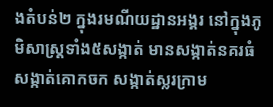ងតំបន់២ ក្នុងរមណីយដ្ឋានអង្គរ នៅក្នុងភូមិសាស្ត្រទាំង៥សង្កាត់ មានសង្កាត់នគរធំ សង្កាត់គោកចក សង្កាត់ស្លរក្រាម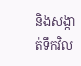និងសង្កាត់ទឹកវិល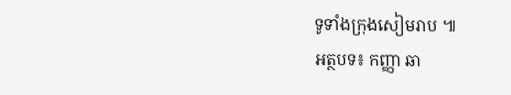ទូទាំងក្រុងសៀមរាប ៕
អត្ថបទ៖ កញ្ញា ឆា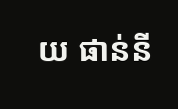យ ផាន់នី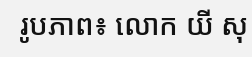រូបភាព៖ លោក យី សុ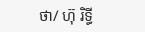ថា/ ហ៊ុ រិទ្ធី